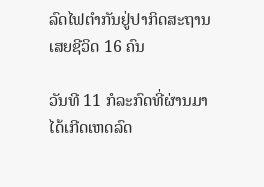ລົດໄຟຕໍາກັນຢູ່ປາກິດສະຖານ ເສຍຊີວິດ 16 ຄົນ

ວັນທີ 11 ກໍລະກົດທີ່ຜ່ານມາໄດ້ເກີດເຫດລົດ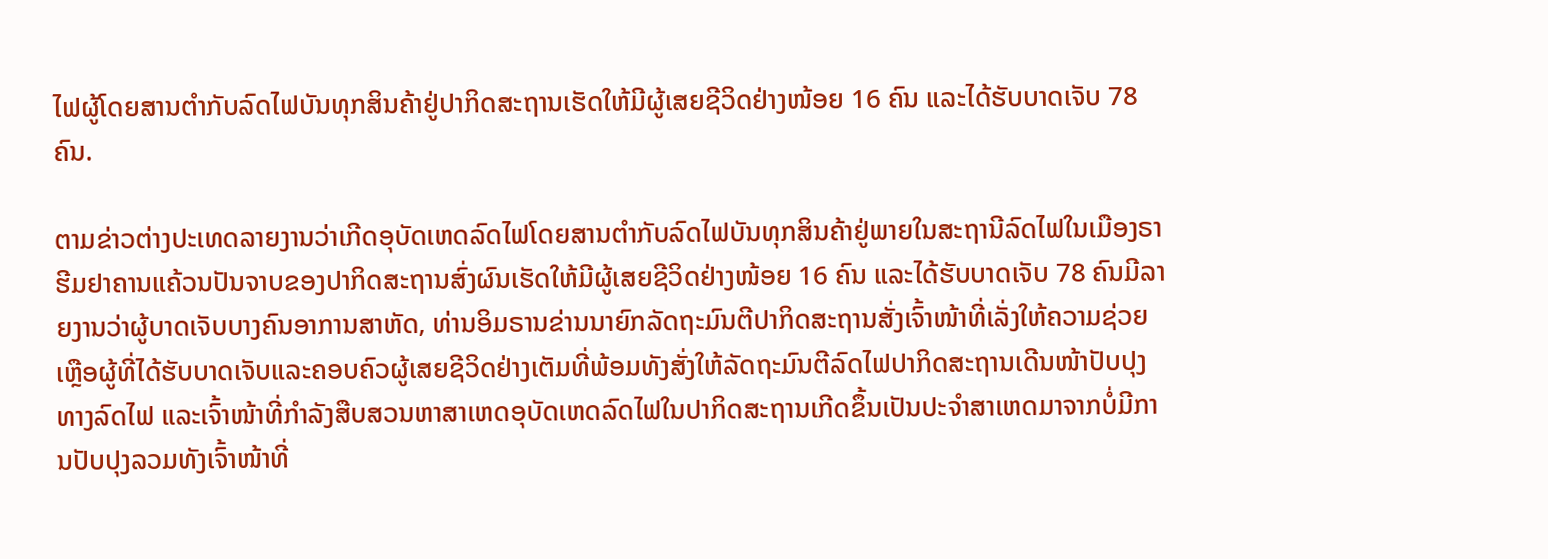ໄຟຜູ້ໂດຍສານຕໍາກັບລົດໄຟບັນທຸກສິນຄ້າຢູ່ປາກິດສະຖານເຮັດໃຫ້ມີຜູ້ເສຍຊີວິດຢ່າງໜ້ອຍ 16 ຄົນ ແລະໄດ້ຮັບບາດເຈັບ 78 ຄົນ.

ຕາມຂ່າວຕ່າງປະເທດລາຍງານວ່າເກີດອຸບັດເຫດລົດໄຟໂດຍສານຕໍາກັບລົດໄຟບັນທຸກສິນຄ້າຢູ່ພາຍໃນສະຖານີລົດໄຟໃນເມືອງຣາຮີມຢາຄານແຄ້ວນປັນຈາບຂອງປາກິດສະຖານສົ່ງຜົນເຮັດໃຫ້ມີຜູ້ເສຍຊີວິດຢ່າງໜ້ອຍ 16 ຄົນ ແລະໄດ້ຮັບບາດເຈັບ 78 ຄົນມີລາຍງານວ່າຜູ້ບາດເຈັບບາງຄົນອາການສາຫັດ, ທ່ານອິມຣານຂ່ານນາຍົກລັດຖະມົນຕີປາກິດສະຖານສັ່ງເຈົ້າໜ້າທີ່ເລັ່ງໃຫ້ຄວາມຊ່ວຍເຫຼືອຜູ້ທີ່ໄດ້ຮັບບາດເຈັບແລະຄອບຄົວຜູ້ເສຍຊີວິດຢ່າງເຕັມທີ່ພ້ອມທັງສັ່ງໃຫ້ລັດຖະມົນຕີລົດໄຟປາກິດສະຖານເດີນໜ້າປັບປຸງທາງລົດໄຟ ແລະເຈົ້າໜ້າທີ່ກຳລັງສືບສວນຫາສາເຫດອຸບັດເຫດລົດໄຟໃນປາກິດສະຖານເກີດຂຶ້ນເປັນປະຈຳສາເຫດມາຈາກບໍ່ມີການປັບປຸງລວມທັງເຈົ້າໜ້າທີ່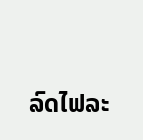ລົດໄຟລະ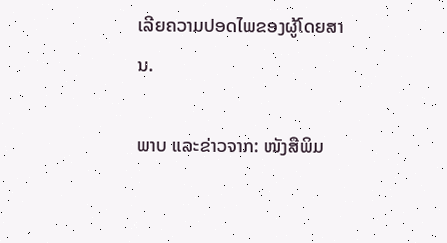ເລີຍຄວາມປອດໄພຂອງຜູ້ໂດຍສານ.

ພາບ ແລະຂ່າວຈາກ: ໜັງສືພິມ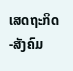ເສດຖະກິດ-ສັງຄົມ